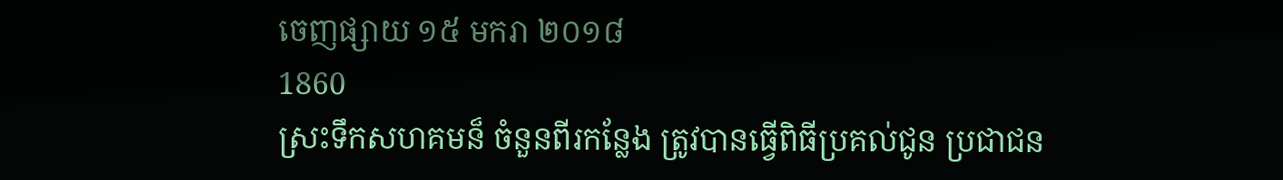ចេញផ្សាយ ១៥ មករា ២០១៨
1860
ស្រះទឹកសហគមន៏ ចំនួនពីរកន្លែង ត្រូវបានធ្វើពិធីប្រគល់ជូន ប្រជាជន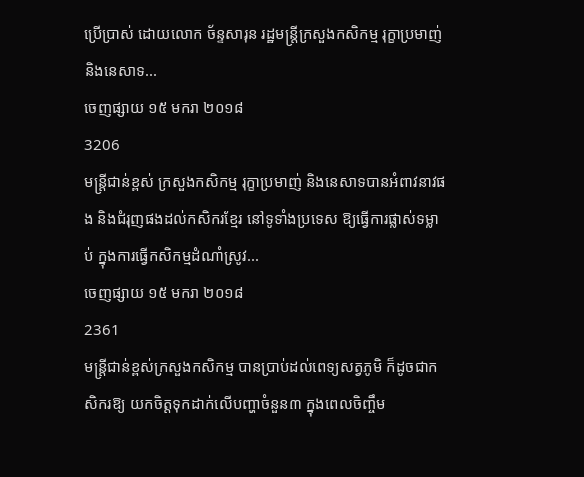ប្រើប្រាស់ ដោយលោក ច័ន្ទសារុន រដ្ឋមន្ដ្រីក្រសួងកសិកម្ម រុក្ខាប្រមាញ់ និងនេសាទ...
ចេញផ្សាយ ១៥ មករា ២០១៨
3206
មន្ដ្រីជាន់ខ្ពស់ ក្រសួងកសិកម្ម រុក្ខាប្រមាញ់ និងនេសាទបានអំពាវនាវផង និងជំរុញផងដល់កសិករខ្មែរ នៅទូទាំងប្រទេស ឱ្យធ្វើការផ្លាស់ទម្លាប់ ក្នុងការធ្វើកសិកម្មដំណាំស្រូវ...
ចេញផ្សាយ ១៥ មករា ២០១៨
2361
មន្ត្រីជាន់ខ្ពស់ក្រសួងកសិកម្ម បានប្រាប់ដល់ពេទ្យសត្វភូមិ ក៏ដូចជាកសិករឱ្យ យកចិត្តទុកដាក់លើបញ្ហាចំនួន៣ ក្នុងពេលចិញ្ចឹម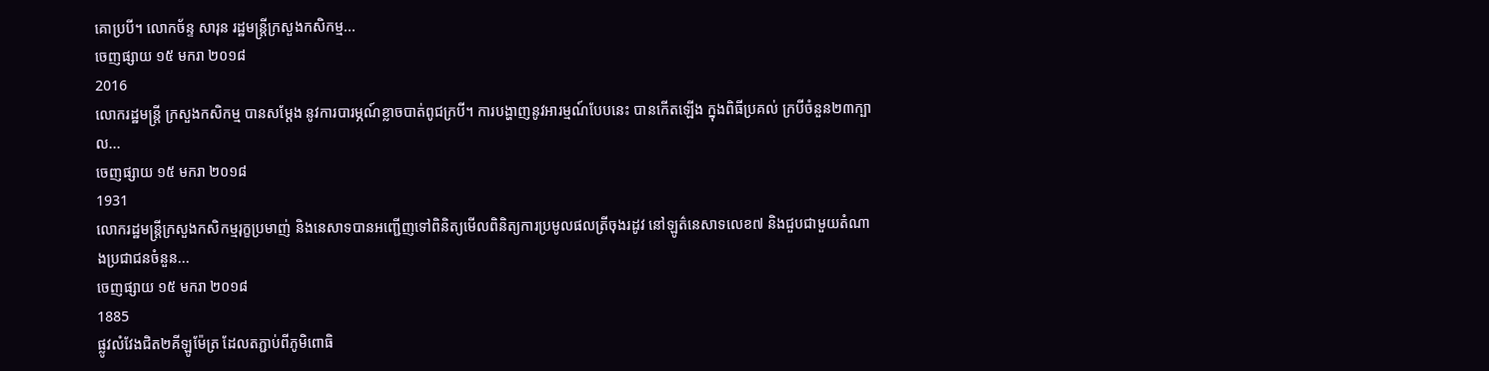គោប្របី។ លោកច័ន្ទ សារុន រដ្ឋមន្ត្រីក្រសួងកសិកម្ម...
ចេញផ្សាយ ១៥ មករា ២០១៨
2016
លោករដ្ឋមន្ត្រី ក្រសួងកសិកម្ម បានសម្តែង នូវការបារម្ភណ៍ខ្លាចបាត់ពូជក្របី។ ការបង្ហាញនូវអារម្មណ៍បែបនេះ បានកើតឡើង ក្នុងពិធីប្រគល់ ក្របីចំនួន២៣ក្បាល...
ចេញផ្សាយ ១៥ មករា ២០១៨
1931
លោករដ្ឋមន្ត្រីក្រសួងកសិកម្មរុក្ខប្រមាញ់ និងនេសាទបានអញ្ជើញទៅពិនិត្យមើលពិនិត្យការប្រមូលផលត្រីចុងរដូវ នៅឡូត៌នេសាទលេខ៧ និងជួបជាមួយតំណាងប្រជាជនចំនួន...
ចេញផ្សាយ ១៥ មករា ២០១៨
1885
ផ្លូវលំវែងជិត២គីឡូម៉ែត្រ ដែលតភ្ជាប់ពីភូមិពោធិ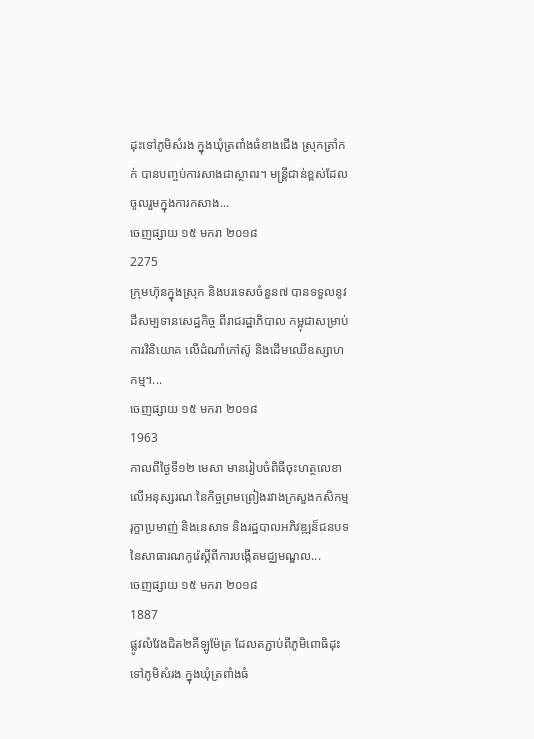ដុះទៅភូមិសំរង ក្នុងឃុំត្រពាំងធំខាងជើង ស្រុកត្រាំកក់ បានបញ្ចប់ការសាងជាស្ថាពរ។ មន្ដ្រីជាន់ខ្ពស់ដែលចូលរួមក្នុងការកសាង...
ចេញផ្សាយ ១៥ មករា ២០១៨
2275
ក្រុមហ៊ុនក្នុងស្រុក និងបរទេសចំនួន៧ បានទទួលនូវដីសម្បទានសេដ្ឋកិច្ច ពីរាជរដ្ឋាភិបាល កម្ពុជាសម្រាប់ការវិនិយោគ លើដំណាំកៅស៊ូ និងដើមឈើឧស្សាហកម្ម។...
ចេញផ្សាយ ១៥ មករា ២០១៨
1963
កាលពីថ្ងៃទី១២ មេសា មានរៀបចំពិធីចុះហត្ថលេខា លើអនុស្សរណៈនៃកិច្ចព្រមព្រៀងរវាងក្រសួងកសិកម្ម រុក្ខាប្រមាញ់ និងនេសាទ និងរដ្ឋបាលអភិវឌ្ឍន៏ជនបទនៃសាធារណកូរ៉េស្ដីពីការបង្កើតមជ្ឈមណ្ឌល...
ចេញផ្សាយ ១៥ មករា ២០១៨
1887
ផ្លូវលំវែងជិត២គីឡូម៉ែត្រ ដែលតភ្ជាប់ពីភូមិពោធិដុះទៅភូមិសំរង ក្នុងឃុំត្រពាំងធំ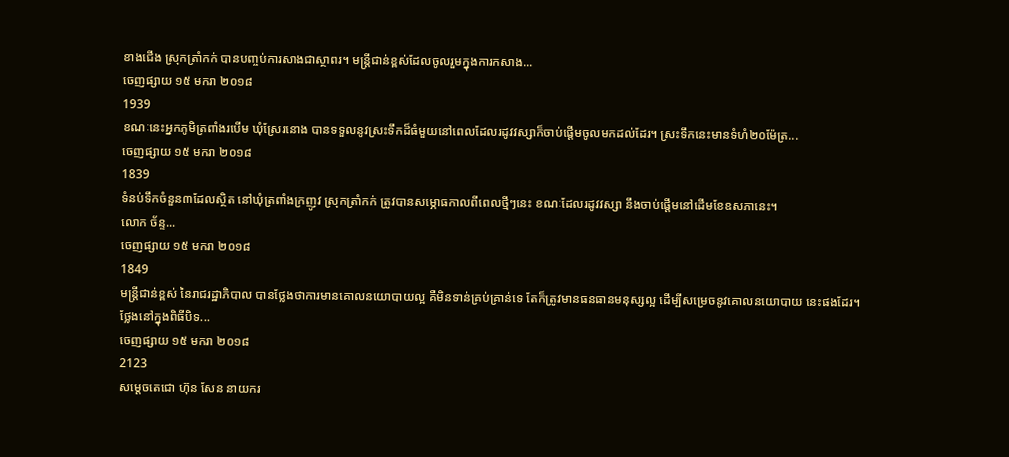ខាងជើង ស្រុកត្រាំកក់ បានបញ្ចប់ការសាងជាស្ថាពរ។ មន្ដ្រីជាន់ខ្ពស់ដែលចូលរួមក្នុងការកសាង...
ចេញផ្សាយ ១៥ មករា ២០១៨
1939
ខណៈនេះអ្នកភូមិត្រពាំងរបើម ឃុំស្រែរនោង បានទទួលនូវស្រះទឹកដ៏ធំមួយនៅពេលដែលរដូវវស្សាក៏ចាប់ផ្ដើមចូលមកដល់ដែរ។ ស្រះទឹកនេះមានទំហំ២០ម៉ែត្រ...
ចេញផ្សាយ ១៥ មករា ២០១៨
1839
ទំនប់ទឹកចំនួន៣ដែលស្ថិត នៅឃុំត្រពាំងក្រញូវ ស្រុកត្រាំកក់ ត្រូវបានសម្ភោធកាលពីពេលថ្មីៗនេះ ខណៈដែលរដូវវស្សា នឹងចាប់ផ្ដើមនៅដើមខែឧសភានេះ។
លោក ច័ន្ទ...
ចេញផ្សាយ ១៥ មករា ២០១៨
1849
មន្ដ្រីជាន់ខ្ពស់ នៃរាជរដ្ឋាភិបាល បានថ្លែងថាការមានគោលនយោបាយល្អ គឺមិនទាន់គ្រប់គ្រាន់ទេ តែក៏ត្រូវមានធនធានមនុស្សល្អ ដើម្បីសម្រេចនូវគោលនយោបាយ នេះផងដែរ។
ថ្លែងនៅក្នុងពិធីបិទ...
ចេញផ្សាយ ១៥ មករា ២០១៨
2123
សម្តេចតេជោ ហ៊ុន សែន នាយករ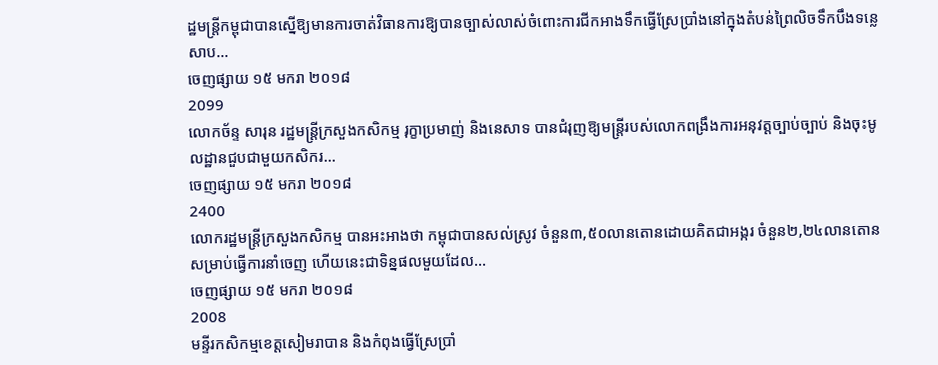ដ្ឋមន្ត្រីកម្ពុជាបានស្នើឱ្យមានការចាត់វិធានការឱ្យបានច្បាស់លាស់ចំពោះការជីកអាងទឹកធ្វើស្រែប្រាំងនៅក្នុងតំបន់ព្រៃលិចទឹកបឹងទន្លេសាប...
ចេញផ្សាយ ១៥ មករា ២០១៨
2099
លោកច័ន្ទ សារុន រដ្ឋមន្ដ្រីក្រសួងកសិកម្ម រុក្ខាប្រមាញ់ និងនេសាទ បានជំរុញឱ្យមន្ដ្រីរបស់លោកពង្រឹងការអនុវត្ដច្បាប់ច្បាប់ និងចុះមូលដ្ឋានជួបជាមួយកសិករ...
ចេញផ្សាយ ១៥ មករា ២០១៨
2400
លោករដ្ឋមន្ត្រីក្រសួងកសិកម្ម បានអះអាងថា កម្ពុជាបានសល់ស្រូវ ចំនួន៣,៥០លានតោនដោយគិតជាអង្ករ ចំនួន២,២៤លានតោន សម្រាប់ធ្វើការនាំចេញ ហើយនេះជាទិន្នផលមួយដែល...
ចេញផ្សាយ ១៥ មករា ២០១៨
2008
មន្ទីរកសិកម្មខេត្តសៀមរាបាន និងកំពុងធ្វើស្រែប្រាំ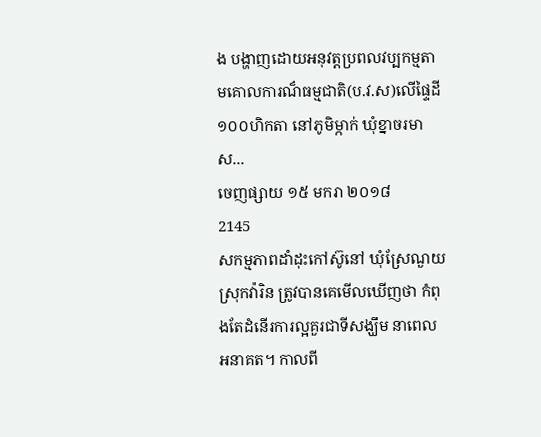ង បង្ហាញដោយអនុវត្ដប្រពលវប្បកម្មតាមគោលការណ៏ធម្មជាតិ(ប.វ.ស)លើផ្ទៃដី១០០ហិកតា នៅភូមិម្កាក់ ឃុំខ្នាចរមាស...
ចេញផ្សាយ ១៥ មករា ២០១៨
2145
សកម្មភាពដាំដុះកៅស៊ូនៅ ឃុំស្រែណួយ ស្រុកវ៉ារិន ត្រូវបានគេមើលឃើញថា កំពុងតែដំនើរការល្អគួរជាទីសង្ឃឹម នាពេលអនាគត។ កាលពី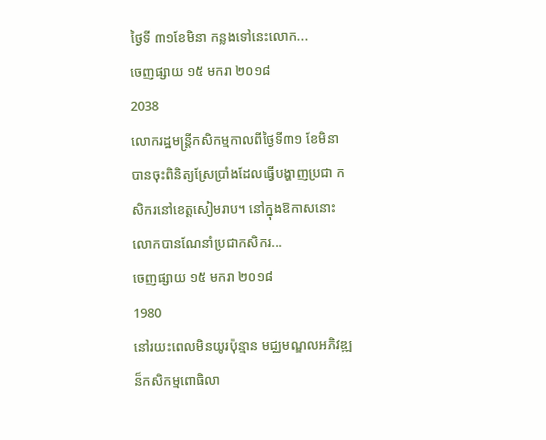ថ្ងៃទី ៣១ខែមិនា កន្លងទៅនេះលោក...
ចេញផ្សាយ ១៥ មករា ២០១៨
2038
លោករដ្ឋមន្ត្រីកសិកម្មកាលពីថ្ងៃទី៣១ ខែមិនា បានចុះពិនិត្យស្រែប្រាំងដែលធ្វើបង្ហាញប្រជា កសិករនៅខេត្តសៀមរាប។ នៅក្នុងឱកាសនោះ លោកបានណែនាំប្រជាកសិករ...
ចេញផ្សាយ ១៥ មករា ២០១៨
1980
នៅរយះពេលមិនយូរប៉ុន្មាន មជ្ឈមណ្ឌលអភិវឌ្ឍន៏កសិកម្មពោធិលា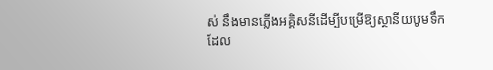ស់ នឹងមានភ្លើងអគ្គិសនីដើម្បីបម្រើឱ្យស្ថានីយបូមទឹក ដែល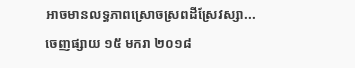អាចមានលទ្ធភាពស្រោចស្រពដីស្រែវស្សា...
ចេញផ្សាយ ១៥ មករា ២០១៨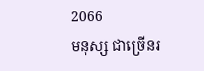2066
មនុស្ស ជាច្រើនរ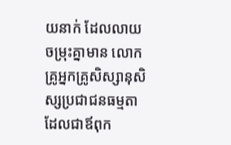យនាក់ ដែលលាយចម្រុះគ្នាមាន លោកគ្រូអ្នកគ្រូសិស្សានុសិស្សប្រជាជនធម្មតាដែលជាឪពុក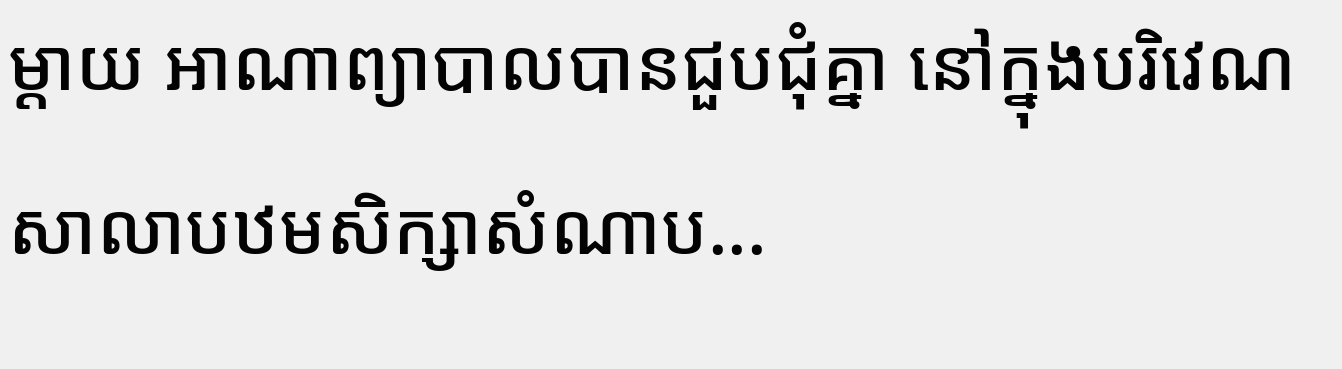ម្ដាយ អាណាព្យាបាលបានជួបជុំគ្នា នៅក្នុងបរិវេណសាលាបឋមសិក្សាសំណាប...